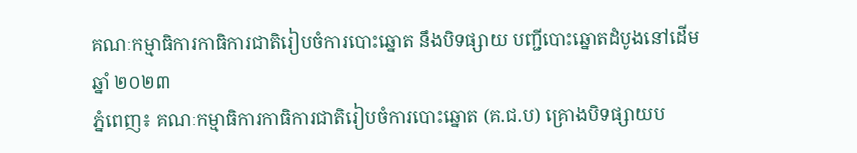គណៈកម្មាធិការកាធិការជាតិរៀបចំការបោះឆ្នោត នឹងបិទផ្សាយ បញ្ជីបោះឆ្នោតដំបូងនៅដើមឆ្នាំ ២០២៣
ភ្នំពេញ៖ គណៈកម្មាធិការកាធិការជាតិរៀបចំការបោះឆ្នោត (គ.ជ.ប) គ្រោងបិទផ្សាយប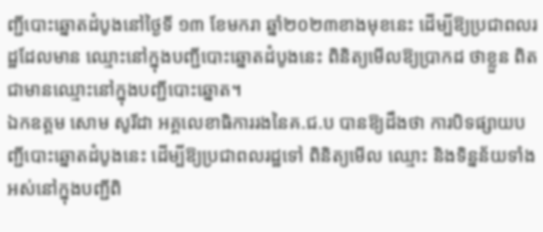ញ្ជីបោះឆ្នោតដំបូងនៅថ្ងៃទី ១៣ ខែមករា ឆ្នាំ២០២៣ខាងមុខនេះ ដើម្បីឱ្យប្រជាពលរដ្ឋដែលមាន ឈ្មោះនៅក្នុងបញ្ជីបោះឆ្នោតដំបូងនេះ ពិនិត្យមើលឱ្យប្រាកដ ថាខ្លួន ពិតជាមានឈ្មោះនៅក្នុងបញ្ជីបោះឆ្នោត។
ឯកឧត្តម សោម សូរីដា អគ្គលេខាធិការរងនៃគ.ជ.ប បានឱ្យដឹងថា ការបិទផ្សាយបញ្ជីបោះឆ្នោតដំបូងនេះ ដើម្បីឱ្យប្រជាពលរដ្ឋទៅ ពិនិត្យមើល ឈ្មោះ និងទិន្នន័យទាំងអស់នៅក្នុងបញ្ជីពិ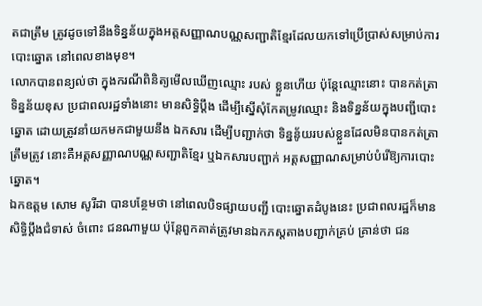តជាត្រឹម ត្រូវដូចទៅនឹងទិន្នន័យក្នុងអត្តសញ្ញាណបណ្ណសញ្ជាតិខ្មែរដែលយកទៅប្រើប្រាស់សម្រាប់ការបោះឆ្នោត នៅពេលខាងមុខ។
លោកបានពន្យល់ថា ក្នុងករណីពិនិត្យមើលឃើញឈ្មោះ របស់ ខ្លួនហើយ ប៉ុន្តែឈ្មោះនោះ បានកត់ត្រាទិន្នន័យខុស ប្រជាពលរដ្ឋទាំងនោះ មានសិទ្ធិប្តឹង ដើម្បីស្នើសុំកែតម្រូវឈ្មោះ និងទិន្នន័យក្នុងបញ្ជីបោះឆ្នោត ដោយត្រូវនាំយកមកជាមួយនឹង ឯកសារ ដើម្បីបញ្ជាក់ថា ទិន្ននូ័យរបស់ខ្លួនដែលមិនបានកត់ត្រា ត្រឹមត្រូវ នោះគឺអត្តសញ្ញាណបណ្ណសញ្ជាតិខ្មែរ ឬឯកសារបញ្ជាក់ អត្តសញ្ញាណសម្រាប់បំរើឱ្យការបោះឆ្នោត។
ឯកឧត្តម សោម សូរីដា បានបន្ថែមថា នៅពេលបិទផ្សាយបញ្ជី បោះឆ្នោតដំបូងនេះ ប្រជាពលរដ្ឋក៏មានសិទ្ធិប្តឹងជំទាស់ ចំពោះ ជនណាមួយ ប៉ុន្តែពួកគាត់ត្រូវមានឯកភស្តតាងបញ្ជាក់គ្រប់ គ្រាន់ថា ជន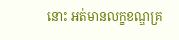នោះ អត់មានលក្ខខណ្ឌគ្រ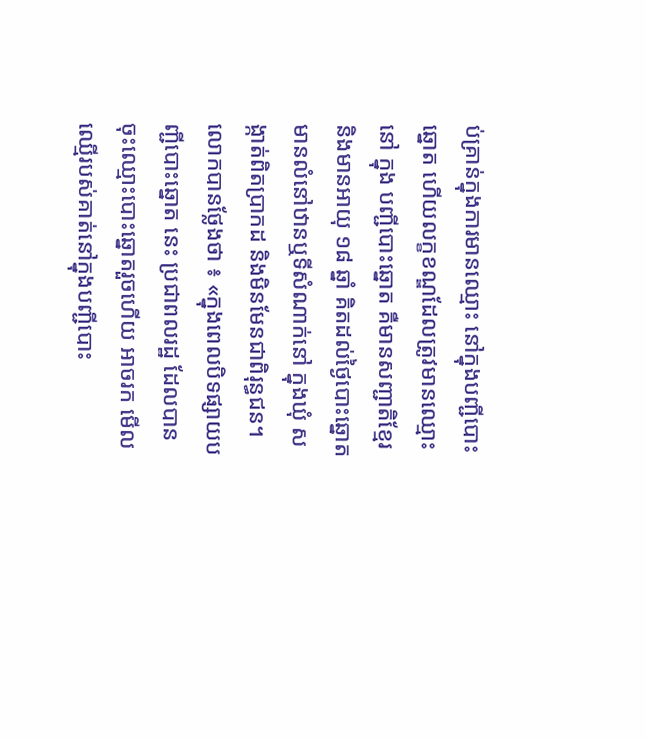ប់គ្រាន់ក្នុងការមានឈ្មោះ នៅក្នុងបញ្ជីបោះឆ្នោត ហើយលក្ខខណ្ឌដែលត្រូវមានឈ្មោះនៅ ក្នុង បញ្ជីបោះឆ្នោត គឺមានសញ្ជាតិខ្មែរ និងមានអាយុ ១៨ ឆ្នាំ គិតដល់ថ្ងៃបោះឆ្នោត មានលំនៅឋានឬទីសំណាក់នៅ ក្នុងឃុំ សង្កាត់ពិតប្រាកដ និងមិនមែនជាពិរុន្ធជន។
លោកបានថ្លែងថា ៖ «ក្នុងពេលបិទផ្សាយបញ្ជីបោះឆ្នោត នេះ ប្រជាពលរដ្ឋ ដែលបានចុះឈ្មោះបោះឆ្នោតរួចហើយ អាចរក មើលឈ្មើរបស់គាត់នៅក្នុងបញ្ជីបោះ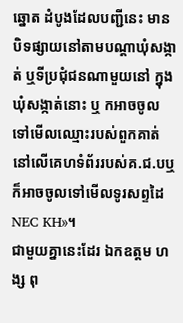ឆ្នោត ដំបូងដែលបញ្ជីនេះ មានបិទផ្សាយនៅតាមបណ្តាឃុំសង្កាត់ ឬទីប្រជុំជនណាមួយនៅ ក្នុងឃុំសង្កាត់នោះ ឬ កអាចចូលទៅមើលឈ្មោះរបស់ពួកគាត់ នៅលើគេហទំព័ររបស់គ.ជ.បឬក៏អាចចូលទៅមើលទូរសព្ទដៃ NEC KH»។
ជាមួយគ្នានេះដែរ ឯកឧត្តម ហង្ស ពុ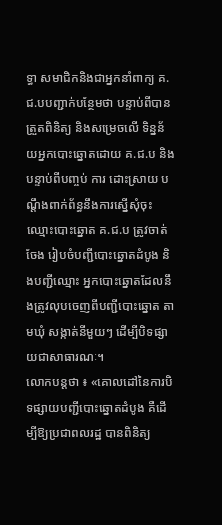ទ្ធា សមាជិកនិងជាអ្នកនាំពាក្យ គ.ជ.បបញ្ជាក់បន្ថែមថា បន្ទាប់ពីបានត្រួតពិនិត្យ និងសម្រេចលើ ទិន្នន័យអ្នកបោះឆ្នោតដោយ គ.ជ.ប និងបន្ទាប់ពីបញ្ចប់ ការ ដោះស្រាយ បណ្តឹងពាក់ព័ន្ធនឹងការស្នើសុំចុះឈ្មោះបោះឆ្នោត គ.ជ.ប ត្រូវចាត់ចែង រៀបចំបញ្ជីបោះឆ្នោតដំបូង និងបញ្ជីឈ្មោះ អ្នកបោះឆ្នោតដែលនឹងត្រូវលុបចេញពីបញ្ជីបោះឆ្នោត តាមឃុំ សង្កាត់នីមួយៗ ដើម្បីបិទផ្សាយជាសាធារណៈ។
លោកបន្តថា ៖ «គោលដៅនៃការបិទផ្សាយបញ្ជីបោះឆ្នោតដំបូង គឺដើម្បីឱ្យប្រជាពលរដ្ឋ បានពិនិត្យ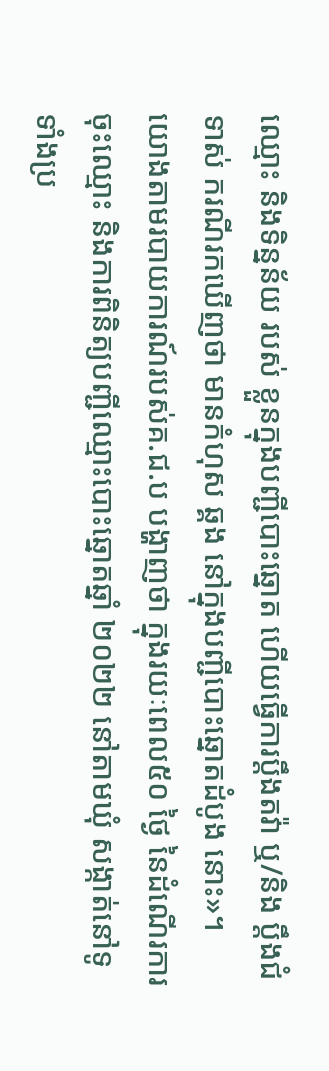ឈ្មោះ និងទិន្នន័យ របស់ ខ្លួនក្នុងបញ្ជីបោះឆ្នោត ហើយធ្វើការប្តឹងតវ៉ា ឬ/និង ប្តឹងជំទាស់ ករណីរកឃើញថា មានកំហុស ឆ្គង នៅក្នុងបញ្ជីបោះឆ្នោតដំបូង នោះ»។
យោងតាមរបាយការណ៍របស់គ.ជ.ប បង្ហាញថា ក្នុងរយៈពេល៥០ ថ្ងៃ នៃដំណើរការចុះឈ្មោះ និងការពិនិត្យបញ្ជីឈ្មោះបោះឆ្នោតឆ្នាំ ២០២២ នៅតាមឃុំ សង្កាត់នៅទូទាំងប្រ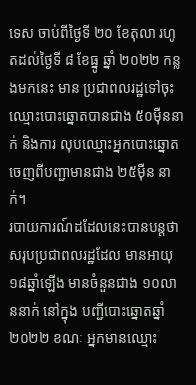ទេស ចាប់ពីថ្ងៃទី ២០ ខែតុលា រហូតដល់ថ្ងៃទី ៨ ខែធ្នូ ឆ្នាំ ២០២២ កន្លងមកនេះ មាន ប្រជាពលរដ្ឋទៅចុះឈ្មោះបោះឆ្នោតបានជាង ៥០ម៉ឺននាក់ និងការ លុបឈ្មោះអ្នកបោះឆ្នោតចេញពីបញ្ជាមានជាង ២៥ម៉ឺន នាក់។
របាយការណ៍ដដែលនេះបានបន្តថា សរុបប្រជាពលរដ្ឋដែល មានអាយុ ១៨ឆ្នាំឡើង មានចំនួនជាង ១០លាននាក់ នៅក្នុង បញ្ជីបោះឆ្នោតឆ្នាំ ២០២២ ខណៈ អ្នកមានឈ្មោះ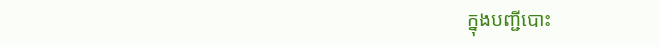ក្នុងបញ្ជីបោះ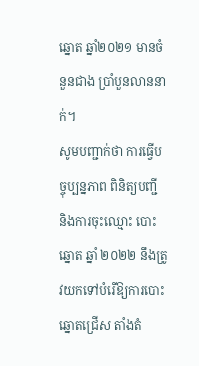ឆ្នោត ឆ្នាំ២០២១ មានចំនួនជាង ប្រាំបួនលាននាក់។
សូមបញ្ជាក់ថា ការធ្វើបច្ចុប្បន្នភាព ពិនិត្យបញ្ជី និងការចុះឈ្មោះ បោះឆ្នោត ឆ្នាំ ២០២២ នឹងត្រូវយកទៅបំរើឱ្យការបោះឆ្នោតជ្រើស តាំងតំ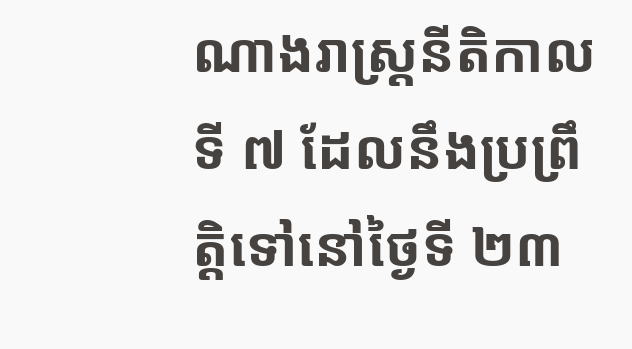ណាងរាស្ត្រនីតិកាលទី ៧ ដែលនឹងប្រព្រឹត្តិទៅនៅថ្ងៃទី ២៣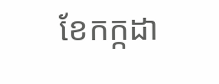ខែកក្កដា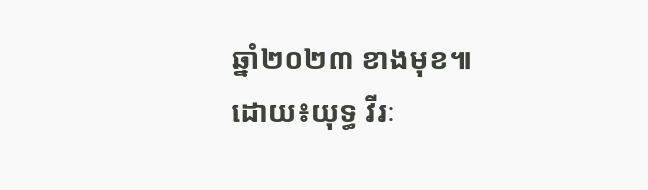ឆ្នាំ២០២៣ ខាងមុខ៕
ដោយ៖យុទ្ធ វីរៈ